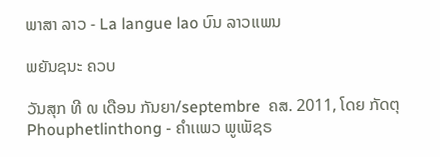ພາສາ ລາວ - La langue lao ບົນ ລາວເເພນ

ພຍັນຊນະ ຄວບ

ວັນສຸກ ທີ ໙ ເດືອນ ກັນຍາ/septembre  ຄສ. 2011, ໂດຍ ກັດຕຸ Phouphetlinthong - ຄໍາເເພວ ພູເພັຊຣ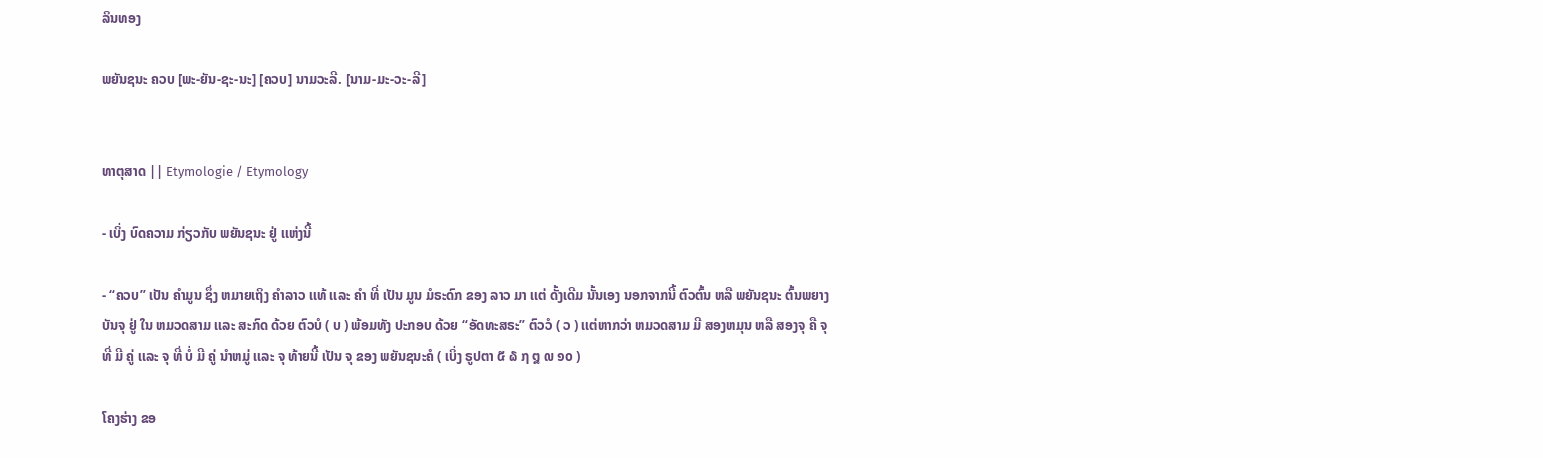ລິນທອງ

ພຍັນຊນະ ຄວບ [ພະ-ຍັນ-ຊະ-ນະ] [ຄວບ] ນາມວະລີ. [ນາມ-ມະ-ວະ-ລີ]


ທາຕຸສາດ || Etymologie / Etymology

- ເບິ່ງ ບົດຄວາມ ກ່ຽວກັບ ພຍັນຊນະ ຢູ່ ເເຫ່ງນີ້

- “ຄວບ” ເປັນ ຄໍາມູນ ຊຶ່ງ ຫມາຍເຖິງ ຄໍາລາວ ເເທ້ ເເລະ ຄໍາ ທີ່ ເປັນ ມູນ ມໍຣະດົກ ຂອງ ລາວ ມາ ເເຕ່ ດັ້ງເດີມ ນັ້ນເອງ ນອກຈາກນີ້ ຕົວຕົ້ນ ຫລື ພຍັນຊນະ ຕົ້ນພຍາງ ບັນຈຸ ຢູ່ ໃນ ຫມວດສາມ ເເລະ ສະກົດ ດ້ວຍ ຕົວບໍ ( ບ ) ພ້ອມທັງ ປະກອບ ດ້ວຍ “ອັດທະສຣະ” ຕົວວໍ ( ວ ) ເເຕ່ຫາກວ່າ ຫມວດສາມ ມີ ສອງຫມຸນ ຫລື ສອງຈຸ ຄື ຈຸ ທີ່ ມີ ຄູ່ ເເລະ ຈຸ ທີ່ ບໍ່ ມີ ຄູ່ ນໍາຫມູ່ ເເລະ ຈຸ ທ້າຍນີ້ ເປັນ ຈຸ ຂອງ ພຍັນຊນະຄໍ ( ເບິ່ງ ຣູປຕາ ໕ ໖ ໗ ໘ ໙ ໑໐ )

ໂຄງຮ່າງ ຂອ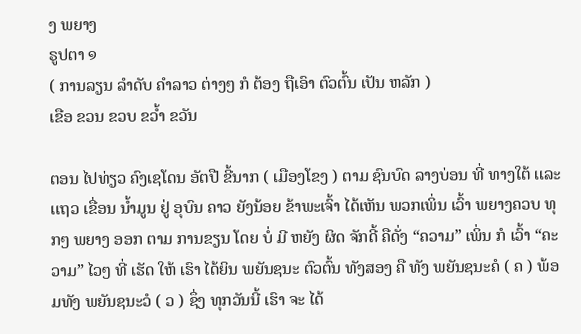ງ ພຍາງ
ຣູປຕາ ໑
( ການລຽນ ລໍາດັບ ຄໍາລາວ ຕ່າງໆ ກໍ ຕ້ອງ ຖືເອົາ ຕົວຕົ້ນ ເປັນ ຫລັກ )
ເຂືອ ຂວນ ຂວບ ຂວໍ້າ ຂວັນ

ຕອນ ໄປທ່ຽວ ຄົງເຊໂດນ ອັຕປື ຂີ້ນາກ ( ເມືອງໂຂງ ) ຕາມ ຊົນບົດ ລາງບ່ອນ ທີ່ ທາງໃຕ້ ເເລະ ເເຖວ ເຂື່ອນ ນໍ້າມູນ ຢູ່ ອຸບົນ ຄາວ ຍັງນ້ອຍ ຂ້າພະເຈົ້າ ໄດ້ເຫັນ ພວກເພິ່ນ ເວົ້າ ພຍາງຄວບ ທຸກໆ ພຍາງ ອອກ ຕາມ ການຂຽນ ໂດຍ ບໍ່ ມີ ຫຍັງ ຜິດ ຈັກດີ້ ຄືດັ່ງ “ຄວາມ” ເພິ່ນ ກໍ ເວົ້າ “ຄະວາມ” ໄວໆ ທີ່ ເຮັດ ໃຫ້ ເຮົາ ໄດ້ຍິນ ພຍັນຊນະ ຕົວຕົ້ນ ທັງສອງ ຄື ທັງ ພຍັນຊນະຄໍ ( ຄ ) ພ້ອມທັງ ພຍັນຊນະວໍ ( ວ ) ຊຶ່ງ ທຸກວັນນີ້ ເຮົາ ຈະ ໄດ້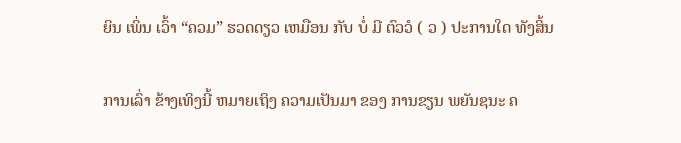ຍິນ ເພິ່ນ ເວົ້າ “ຄວມ” ຮວດດຽວ ເຫມືອນ ກັບ ບໍ່ ມີ ຕົວວໍ ( ວ ) ປະການໃດ ທັງສິ້ນ

ການເລົ່າ ຂ້າງເທິງນີ້ ຫມາຍເຖິງ ຄວາມເປັນມາ ຂອງ ການຂຽນ ພຍັນຊນະ ຄ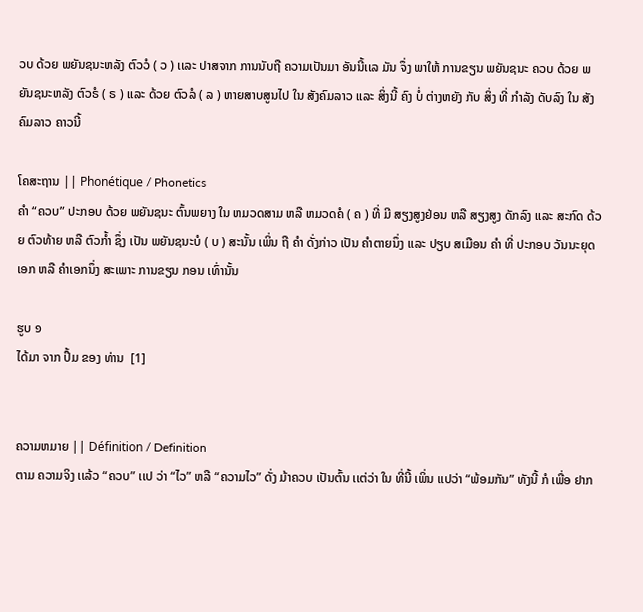ວບ ດ້ວຍ ພຍັນຊນະຫລັງ ຕົວວໍ ( ວ ) ເເລະ ປາສຈາກ ການນັບຖື ຄວາມເປັນມາ ອັນນີ້ເເລ ມັນ ຈຶ່ງ ພາໃຫ້ ການຂຽນ ພຍັນຊນະ ຄວບ ດ້ວຍ ພຍັນຊນະຫລັງ ຕົວຣໍ ( ຣ ) ເເລະ ດ້ວຍ ຕົວລໍ ( ລ ) ຫາຍສາບສູນໄປ ໃນ ສັງຄົມລາວ ເເລະ ສິ່ງນີ້ ຄົງ ບໍ່ ຕ່າງຫຍັງ ກັບ ສິ່ງ ທີ່ ກໍາລັງ ດັບລົງ ໃນ ສັງຄົມລາວ ຄາວນີ້

ໂຄສະຖານ || Phonétique / Phonetics
ຄໍາ “ຄວບ” ປະກອບ ດ້ວຍ ພຍັນຊນະ ຕົ້ນພຍາງ ໃນ ຫມວດສາມ ຫລື ຫມວດຄໍ ( ຄ ) ທີ່ ມີ ສຽງສູງຢ່ອນ ຫລື ສຽງສູງ ດັກລົງ ເເລະ ສະກົດ ດ້ວຍ ຕົວທ້າຍ ຫລື ຕົວກໍ້າ ຊຶ່ງ ເປັນ ພຍັນຊນະບໍ ( ບ ) ສະນັ້ນ ເພິ່ນ ຖື ຄໍາ ດັ່ງກ່າວ ເປັນ ຄໍາຕາຍນຶ່ງ ເເລະ ປຽບ ສເມືອນ ຄໍາ ທີ່ ປະກອບ ວັນນະຍຸດ ເອກ ຫລື ຄໍາເອກນຶ່ງ ສະເພາະ ການຂຽນ ກອນ ເທົ່ານັ້ນ

ຮູບ ໑
ໄດ້ມາ ຈາກ ປຶ້ມ ຂອງ ທ່ານ  [1]


ຄວາມຫມາຍ || Définition / Definition
ຕາມ ຄວາມຈິງ ເເລ້ວ “ຄວບ” ເເປ ວ່າ “ໄວ” ຫລື “ຄວາມໄວ” ດັ່ງ ມ້າຄວບ ເປັນຕົ້ນ ເເຕ່ວ່າ ໃນ ທີ່ນີ້ ເພິ່ນ ເເປວ່າ “ພ້ອມກັນ” ທັງນີ້ ກໍ ເພື່ອ ຢາກ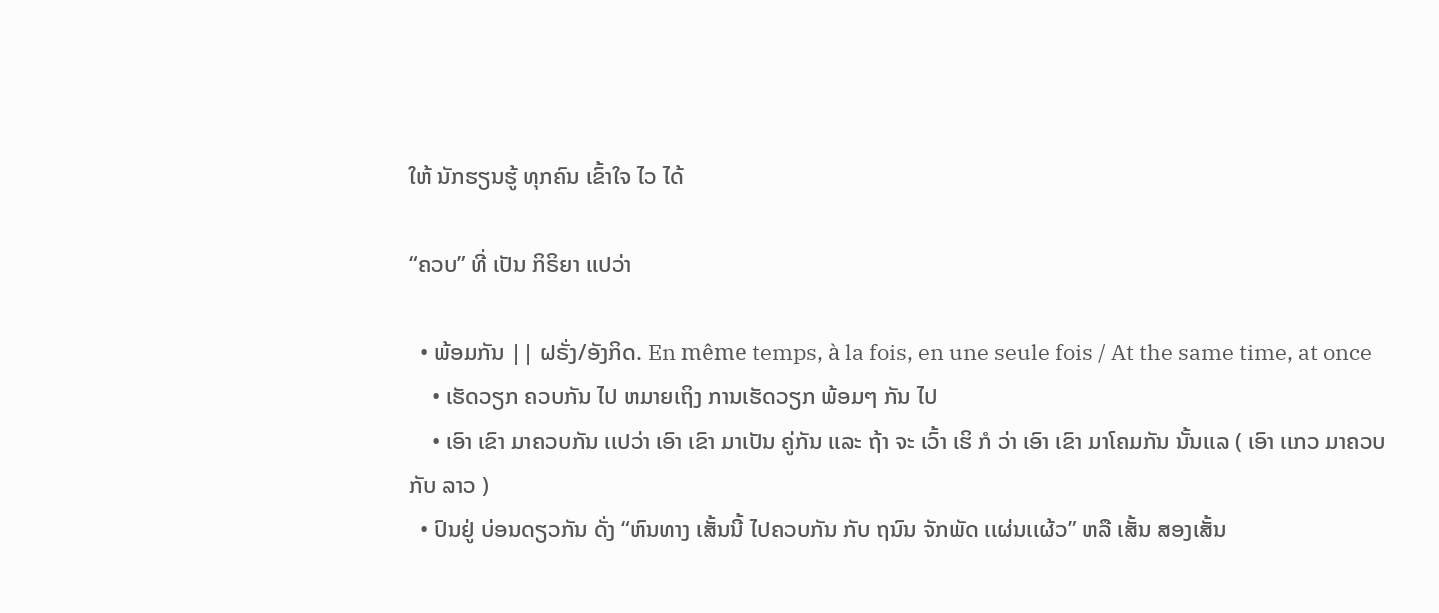ໃຫ້ ນັກຮຽນຮູ້ ທຸກຄົນ ເຂົ້າໃຈ ໄວ ໄດ້

“ຄວບ” ທີ່ ເປັນ ກິຣິຍາ ເເປວ່າ

  • ພ້ອມກັນ || ຝຣັ່ງ/ອັງກິດ. En même temps, à la fois, en une seule fois / At the same time, at once
    • ເຮັດວຽກ ຄວບກັນ ໄປ ຫມາຍເຖິງ ການເຮັດວຽກ ພ້ອມໆ ກັນ ໄປ
    • ເອົາ ເຂົາ ມາຄວບກັນ ເເປວ່າ ເອົາ ເຂົາ ມາເປັນ ຄູ່ກັນ ເເລະ ຖ້າ ຈະ ເວົ້າ ເຮິ ກໍ ວ່າ ເອົາ ເຂົາ ມາໂຄມກັນ ນັ້ນເເລ ( ເອົາ ເເກວ ມາຄວບ ກັບ ລາວ )
  • ປົນຢູ່ ບ່ອນດຽວກັນ ດັ່ງ “ຫົນທາງ ເສັ້ນນີ້ ໄປຄວບກັນ ກັບ ຖນົນ ຈັກພັດ ເເຜ່ນເເຜ້ວ” ຫລື ເສັ້ນ ສອງເສັ້ນ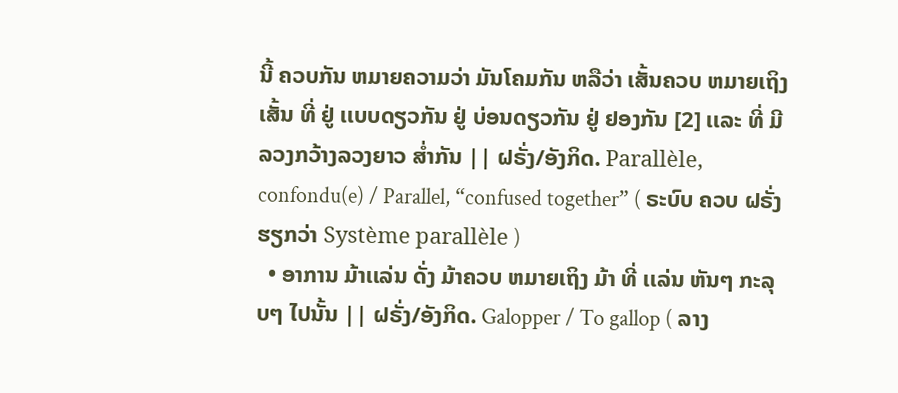ນີ້ ຄວບກັນ ຫມາຍຄວາມວ່າ ມັນໂຄມກັນ ຫລືວ່າ ເສັ້ນຄວບ ຫມາຍເຖິງ ເສັ້ນ ທີ່ ຢູ່ ເເບບດຽວກັນ ຢູ່ ບ່ອນດຽວກັນ ຢູ່ ຢອງກັນ [2] ເເລະ ທີ່ ມີ ລວງກວ້າງລວງຍາວ ສໍ່າກັນ || ຝຣັ່ງ/ອັງກິດ. Parallèle, confondu(e) / Parallel, “confused together” ( ຣະບົບ ຄວບ ຝຣັ່ງ ຮຽກວ່າ Système parallèle )
  • ອາການ ມ້າເເລ່ນ ດັ່ງ ມ້າຄວບ ຫມາຍເຖິງ ມ້າ ທີ່ ເເລ່ນ ຫັນໆ ກະລຸບໆ ໄປນັ້ນ || ຝຣັ່ງ/ອັງກິດ. Galopper / To gallop ( ລາງ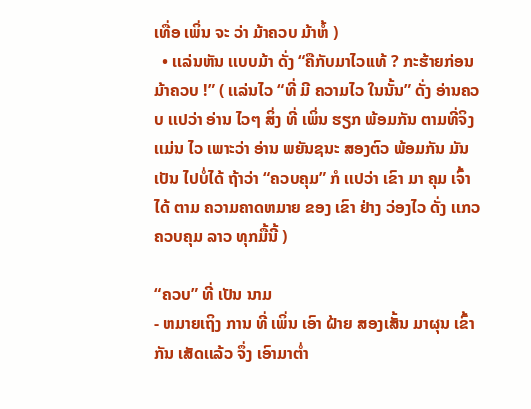ເທື່ອ ເພິ່ນ ຈະ ວ່າ ມ້າຄວບ ມ້າຫໍ້ )
  • ເເລ່ນຫັນ ເເບບມ້າ ດັ່ງ “ຄືກັບມາໄວເເທ້ ? ກະຮ້າຍກ່ອນ ມ້າຄວບ !” ( ເເລ່ນໄວ “ທີ່ ມີ ຄວາມໄວ ໃນນັ້ນ” ດັ່ງ ອ່ານຄວບ ເເປວ່າ ອ່ານ ໄວໆ ສິ່ງ ທີ່ ເພິ່ນ ຮຽກ ພ້ອມກັນ ຕາມທີ່ຈິງ ເເມ່ນ ໄວ ເພາະວ່າ ອ່ານ ພຍັນຊນະ ສອງຕົວ ພ້ອມກັນ ມັນ ເປັນ ໄປບໍ່ໄດ້ ຖ້າວ່າ “ຄວບຄຸມ” ກໍ ເເປວ່າ ເຂົາ ມາ ຄຸມ ເຈົ້າ ໄດ້ ຕາມ ຄວາມຄາດຫມາຍ ຂອງ ເຂົາ ຢ່າງ ວ່ອງໄວ ດັ່ງ ເເກວ ຄວບຄຸມ ລາວ ທຸກມື້ນີ້ )

“ຄວບ” ທີ່ ເປັນ ນາມ
- ຫມາຍເຖິງ ການ ທີ່ ເພິ່ນ ເອົາ ຝ້າຍ ສອງເສັ້ນ ມາຜຸນ ເຂົ້າກັນ ເສັດເເລ້ວ ຈຶ່ງ ເອົາມາຕໍ່າ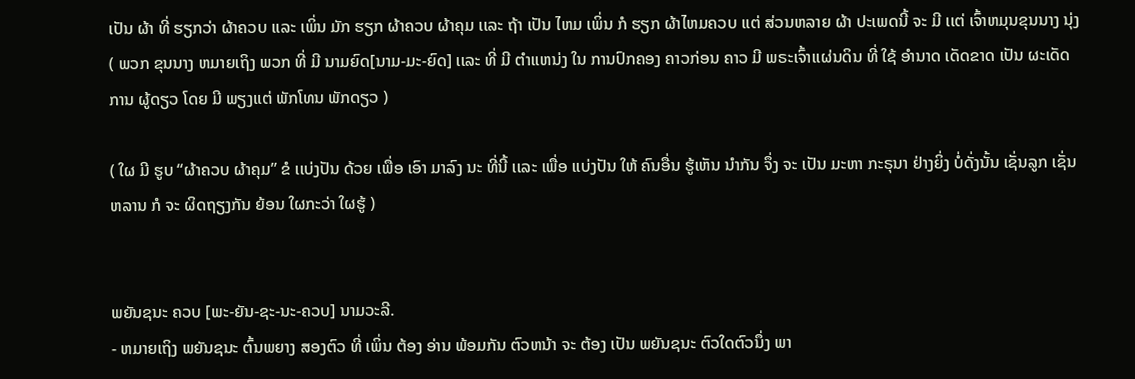ເປັນ ຜ້າ ທີ່ ຮຽກວ່າ ຜ້າຄວບ ເເລະ ເພິ່ນ ມັກ ຮຽກ ຜ້າຄວບ ຜ້າຄຸມ ເເລະ ຖ້າ ເປັນ ໄຫມ ເພິ່ນ ກໍ ຮຽກ ຜ້າໄຫມຄວບ ເເຕ່ ສ່ວນຫລາຍ ຜ້າ ປະເພດນີ້ ຈະ ມີ ເເຕ່ ເຈົ້າຫມຸນຂຸນນາງ ນຸ່ງ ( ພວກ ຂຸນນາງ ຫມາຍເຖິງ ພວກ ທີ່ ມີ ນາມຍົດ[ນາມ-ມະ-ຍົດ] ເເລະ ທີ່ ມີ ຕໍາເເຫນ່ງ ໃນ ການປົກຄອງ ຄາວກ່ອນ ຄາວ ມີ ພຣະເຈົ້າເເຜ່ນດິນ ທີ່ ໃຊ້ ອໍານາດ ເດັດຂາດ ເປັນ ຜະເດັດການ ຜູ້ດຽວ ໂດຍ ມີ ພຽງເເຕ່ ພັກໂທນ ພັກດຽວ )

( ໃຜ ມີ ຮູບ “ຜ້າຄວບ ຜ້າຄຸມ” ຂໍ ເເບ່ງປັນ ດ້ວຍ ເພື່ອ ເອົາ ມາລົງ ນະ ທີ່ນີ້ ເເລະ ເພື່ອ ເເບ່ງປັນ ໃຫ້ ຄົນອື່ນ ຮູ້ເຫັນ ນໍາກັນ ຈຶ່ງ ຈະ ເປັນ ມະຫາ ກະຣຸນາ ຢ່າງຍິ່ງ ບໍ່ດັ່ງນັ້ນ ເຊັ່ນລູກ ເຊັ່ນຫລານ ກໍ ຈະ ຜິດຖຽງກັນ ຍ້ອນ ໃຜກະວ່າ ໃຜຮູ້ )


ພຍັນຊນະ ຄວບ [ພະ-ຍັນ-ຊະ-ນະ-ຄວບ] ນາມວະລີ.
- ຫມາຍເຖິງ ພຍັນຊນະ ຕົ້ນພຍາງ ສອງຕົວ ທີ່ ເພິ່ນ ຕ້ອງ ອ່ານ ພ້ອມກັນ ຕົວຫນ້າ ຈະ ຕ້ອງ ເປັນ ພຍັນຊນະ ຕົວໃດຕົວນຶ່ງ ພາ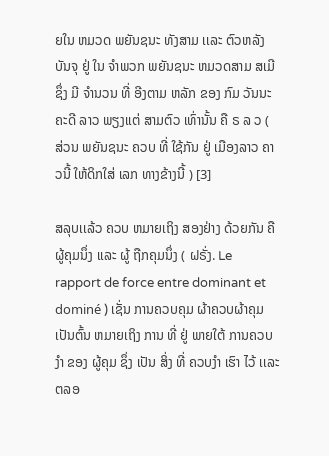ຍໃນ ຫມວດ ພຍັນຊນະ ທັງສາມ ເເລະ ຕົວຫລັງ ບັນຈຸ ຢູ່ ໃນ ຈໍາພວກ ພຍັນຊນະ ຫມວດສາມ ສເມີ ຊຶ່ງ ມີ ຈໍານວນ ທີ່ ອີງຕາມ ຫລັກ ຂອງ ກົມ ວັນນະຄະດີ ລາວ ພຽງເເຕ່ ສາມຕົວ ເທົ່ານັ້ນ ຄື ຣ ລ ວ ( ສ່ວນ ພຍັນຊນະ ຄວບ ທີ່ ໃຊ້ກັນ ຢູ່ ເມືອງລາວ ຄາວນີ້ ໃຫ້ດິກໃສ່ ເລກ ທາງຂ້າງນີ້ ) [3]

ສລຸບເເລ້ວ ຄວບ ຫມາຍເຖິງ ສອງຢ່າງ ດ້ວຍກັນ ຄື ຜູ້ຄຸມນຶ່ງ ເເລະ ຜູ້ ຖືກຄຸມນຶ່ງ ( ຝຣັ່ງ. Le rapport de force entre dominant et dominé ) ເຊັ່ນ ການຄວບຄຸມ ຜ້າຄວບຜ້າຄຸມ ເປັນຕົ້ນ ຫມາຍເຖິງ ການ ທີ່ ຢູ່ ພາຍໃຕ້ ການຄວບງໍາ ຂອງ ຜູ້ຄຸມ ຊຶ່ງ ເປັນ ສິ່ງ ທີ່ ຄວບງໍາ ເຮົາ ໄວ້ ເເລະ ຕລອ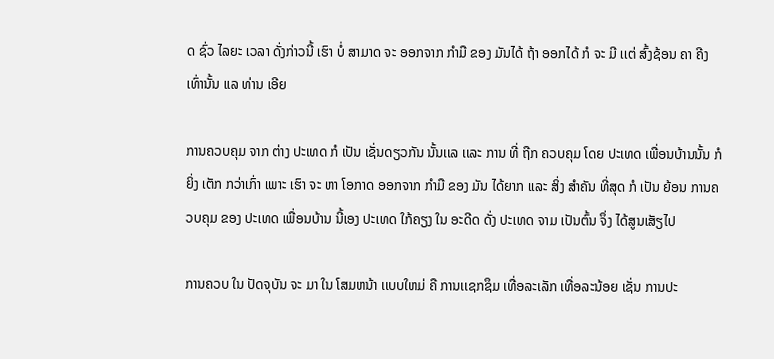ດ ຊົ່ວ ໄລຍະ ເວລາ ດັ່ງກ່າວນີ້ ເຮົາ ບໍ່ ສາມາດ ຈະ ອອກຈາກ ກໍາມື ຂອງ ມັນໄດ້ ຖ້າ ອອກໄດ້ ກໍ ຈະ ມີ ເເຕ່ ສົ້ງຊ້ອນ ຄາ ຄີງ ເທົ່ານັ້ນ ເເລ ທ່ານ ເອີຍ

ການຄວບຄຸມ ຈາກ ຕ່າງ ປະເທດ ກໍ ເປັນ ເຊັ່ນດຽວກັນ ນັ້ນເເລ ເເລະ ການ ທີ່ ຖືກ ຄວບຄຸມ ໂດຍ ປະເທດ ເພື່ອນບ້ານນັ້ນ ກໍ ຍິ່ງ ເຕັກ ກວ່າເກົ່າ ເພາະ ເຮົາ ຈະ ຫາ ໂອກາດ ອອກຈາກ ກໍາມື ຂອງ ມັນ ໄດ້ຍາກ ເເລະ ສິ່ງ ສໍາຄັນ ທີ່ສຸດ ກໍ ເປັນ ຍ້ອນ ການຄວບຄຸມ ຂອງ ປະເທດ ເພື່ອນບ້ານ ນີ້ເອງ ປະເທດ ໃກ້ຄຽງ ໃນ ອະດີດ ດັ່ງ ປະເທດ ຈາມ ເປັນຕົ້ນ ຈຶ່ງ ໄດ້ສູນເສັຽໄປ

ການຄວບ ໃນ ປັດຈຸບັນ ຈະ ມາ ໃນ ໂສມຫນ້າ ເເບບໃຫມ່ ຄື ການເເຊກຊຶມ ເທື່ອລະເລັກ ເທື່ອລະນ້ອຍ ເຊັ່ນ ການປະ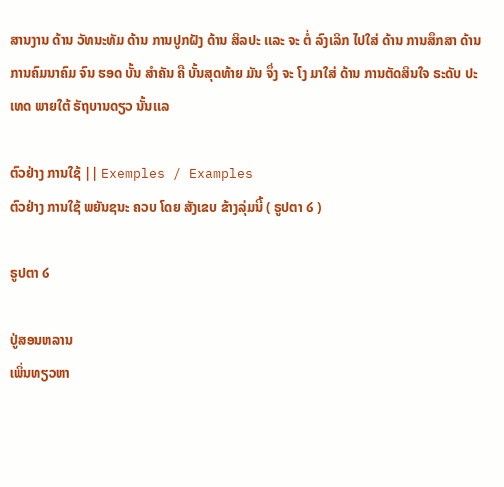ສານງານ ດ້ານ ວັທນະທັມ ດ້ານ ການປູກຝັງ ດ້ານ ສິລປະ ເເລະ ຈະ ຕໍ່ ລົງເລິກ ໄປໃສ່ ດ້ານ ການສຶກສາ ດ້ານ ການຄົມນາຄົມ ຈົນ ຮອດ ບັ້ນ ສໍາຄັນ ຄື ບັ້ນສຸດທ້າຍ ມັນ ຈຶ່ງ ຈະ ໂງ ມາໃສ່ ດ້ານ ການຕັດສິນໃຈ ຣະດັບ ປະເທດ ພາຍໃຕ້ ຣັຖບານດຽວ ນັ້ນເເລ

ຕົວຢ່າງ ການໃຊ້ || Exemples / Examples
ຕົວຢ່າງ ການໃຊ້ ພຍັນຊນະ ຄວບ ໂດຍ ສັງເຂບ ຂ້າງລຸ່ມນີ້ ( ຣູປຕາ ໒ )

ຣູປຕາ ໒

ປູ່ສອນຫລານ
ເພິ່ນທຽວຫາ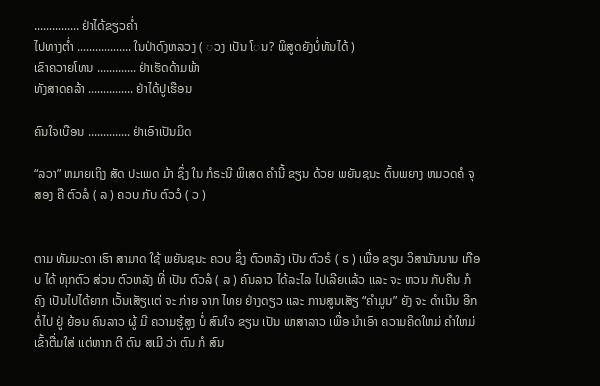............... ຢ່າໄດ້ຂຽວຄໍ່າ
ໄປທາງຕໍ່າ .................. ໃນປ່າດົງຫລວງ ( ◌ວງ ເປັນ ໂ◌ນ? ພິສູດຍັງບໍ່ທັນໄດ້ )
ເຂົາຄວາຍໂທນ ............. ຢ່າເຮັດດ້າມພ້າ
ທັງສາດຄລ້າ ............... ຢ່າໄດ້ປູເຮືອນ

ຄົນໃຈເບືອນ .............. ຢ່າເອົາເປັນມິດ

“ລວາ” ຫມາຍເຖິງ ສັດ ປະເພດ ມ້າ ຊຶ່ງ ໃນ ກໍຣະນີ ພິເສດ ຄໍານີ້ ຂຽນ ດ້ວຍ ພຍັນຊນະ ຕົ້ນພຍາງ ຫມວດຄໍ ຈຸສອງ ຄື ຕົວລໍ ( ລ ) ຄວບ ກັບ ຕົວວໍ ( ວ )


ຕາມ ທັມມະດາ ເຮົາ ສາມາດ ໃຊ້ ພຍັນຊນະ ຄວບ ຊຶ່ງ ຕົວຫລັງ ເປັນ ຕົວຣໍ ( ຣ ) ເພື່ອ ຂຽນ ວິສາມັນນາມ ເກືອບ ໄດ້ ທຸກຕົວ ສ່ວນ ຕົວຫລັງ ທີ່ ເປັນ ຕົວລໍ ( ລ ) ຄົນລາວ ໄດ້ລະໄລ ໄປເລີຍເເລ້ວ ເເລະ ຈະ ຫວນ ກັບຄືນ ກໍ ຄົງ ເປັນໄປໄດ້ຍາກ ເວັ້ນເສັຽເເຕ່ ຈະ ກ່າຍ ຈາກ ໄທຍ ຢ່າງດຽວ ເເລະ ການສູນເສັຽ “ຄໍາມູນ” ຍັງ ຈະ ດໍາເນີນ ອີກ ຕໍ່ໄປ ຢູ່ ຍ້ອນ ຄົນລາວ ຜູ້ ມີ ຄວາມຮູ້ສູງ ບໍ່ ສົນໃຈ ຂຽນ ເປັນ ພາສາລາວ ເພື່ອ ນໍາເອົາ ຄວາມຄິດໃຫມ່ ຄໍາໃຫມ່ ເຂົ້າຕື່ມໃສ່ ເເຕ່ຫາກ ຕີ ຕົນ ສເມີ ວ່າ ຕົນ ກໍ ສົນ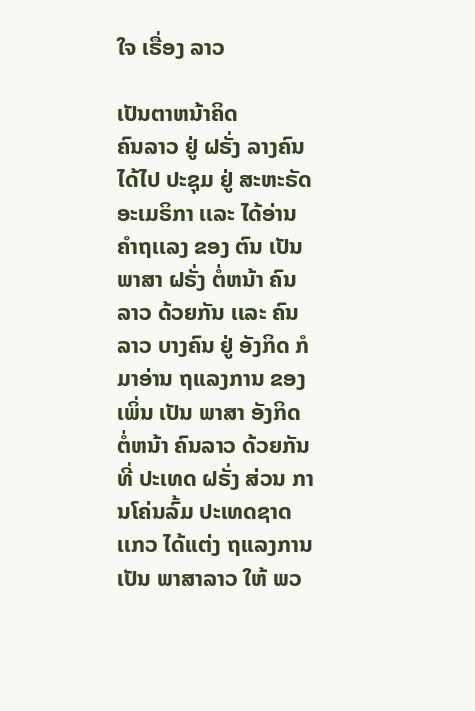ໃຈ ເຣື່ອງ ລາວ

ເປັນຕາຫນ້າຄິດ
ຄົນລາວ ຢູ່ ຝຣັ່ງ ລາງຄົນ ໄດ້ໄປ ປະຊຸມ ຢູ່ ສະຫະຣັດ ອະເມຣິກາ ເເລະ ໄດ້ອ່ານ ຄໍາຖເເລງ ຂອງ ຕົນ ເປັນ ພາສາ ຝຣັ່ງ ຕໍ່ຫນ້າ ຄົນລາວ ດ້ວຍກັນ ເເລະ ຄົນລາວ ບາງຄົນ ຢູ່ ອັງກິດ ກໍ ມາອ່ານ ຖເເລງການ ຂອງ ເພິ່ນ ເປັນ ພາສາ ອັງກິດ ຕໍ່ຫນ້າ ຄົນລາວ ດ້ວຍກັນ ທີ່ ປະເທດ ຝຣັ່ງ ສ່ວນ ການໂຄ່ນລົ້ມ ປະເທດຊາດ ເເກວ ໄດ້ເເຕ່ງ ຖເເລງການ ເປັນ ພາສາລາວ ໃຫ້ ພວ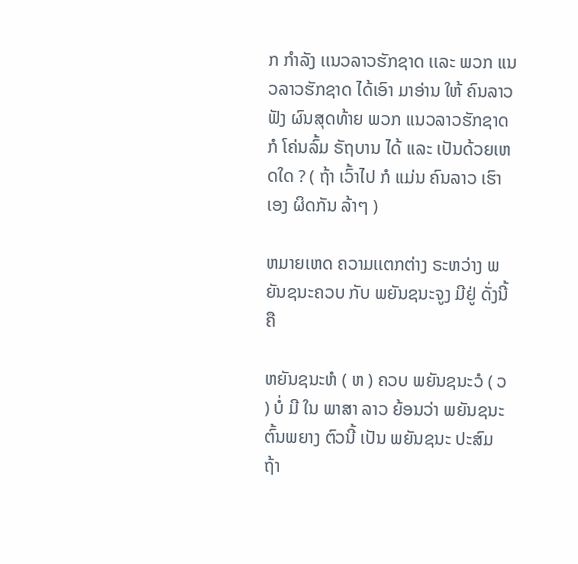ກ ກໍາລັງ ເເນວລາວຮັກຊາດ ເເລະ ພວກ ເເນວລາວຮັກຊາດ ໄດ້ເອົາ ມາອ່ານ ໃຫ້ ຄົນລາວ ຟັງ ຜົນສຸດທ້າຍ ພວກ ເເນວລາວຮັກຊາດ ກໍ ໂຄ່ນລົ້ມ ຣັຖບານ ໄດ້ ເເລະ ເປັນດ້ວຍເຫດໃດ ? ( ຖ້າ ເວົ້າໄປ ກໍ ເເມ່ນ ຄົນລາວ ເຮົາເອງ ຜິດກັນ ລ້າໆ )

ຫມາຍເຫດ ຄວາມເເຕກຕ່າງ ຣະຫວ່າງ ພຍັນຊນະຄວບ ກັບ ພຍັນຊນະຈູງ ມີຢູ່ ດັ່ງນີ້ ຄື

ຫຍັນຊນະຫໍ ( ຫ ) ຄວບ ພຍັນຊນະວໍ ( ວ ) ບໍ່ ມີ ໃນ ພາສາ ລາວ ຍ້ອນວ່າ ພຍັນຊນະ ຕົ້ນພຍາງ ຕົວນີ້ ເປັນ ພຍັນຊນະ ປະສົມ ຖ້າ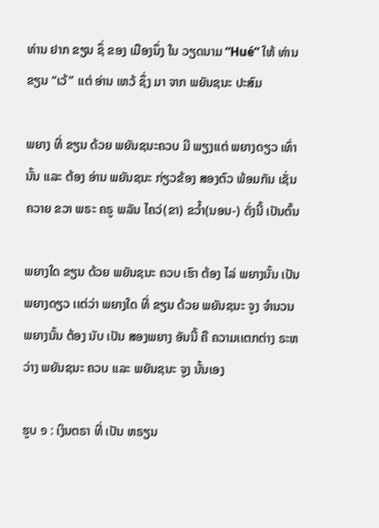ທ່ານ ຢາກ ຂຽນ ຊຶ່ ຂອງ ເມືອງນຶ່ງ ໃນ ວຽດນາມ “Hué” ໃຫ້ ທ່ານ ຂຽນ “ເວ້” ເເຕ່ ອ່ານ ເຫວ້ ຊຶ່ງ ມາ ຈາກ ພຍັນຊນະ ປະສົມ

ພຍາງ ທີ່ ຂຽນ ດ້ວຍ ພຍັນຊນະຄວບ ມີ ພຽງເເຕ່ ພຍາງດຽວ ເທົ່ານັ້ນ ເເລະ ຕ້ອງ ອ່ານ ພຍັນຊນະ ກ່ຽວຂ້ອງ ສອງຕົວ ພ້ອມກັນ ເຊັ່ນ ຄວາຍ ຂວາ ພຣະ ຄຣູ ພລັນ ໄຄວ່(ຂາ) ຂວໍ້າ(ນອນ-) ດັ່ງນີ້ ເປັນຕົ້ນ

ພຍາງໃດ ຂຽນ ດ້ວຍ ພຍັນຊນະ ຄວບ ເຮົາ ຕ້ອງ ໄລ່ ພຍາງນັ້ນ ເປັນ ພຍາງດຽວ ເເຕ່ວ່າ ພຍາງໃດ ທີ່ ຂຽນ ດ້ວຍ ພຍັນຊນະ ຈູງ ຈໍານວນ ພຍາງນັ້ນ ຕ້ອງ ນັບ ເປັນ ສອງພຍາງ ອັນນີ້ ຄື ຄວາມເເຕກຕ່າງ ຣະຫວ່າງ ພຍັນຊນະ ຄວບ ເເລະ ພຍັນຊນະ ຈູງ ນັ້ນເອງ

ຮູບ ໑ : ເງິນຕຣາ ທີ່ ເປັນ ຫຣຽນ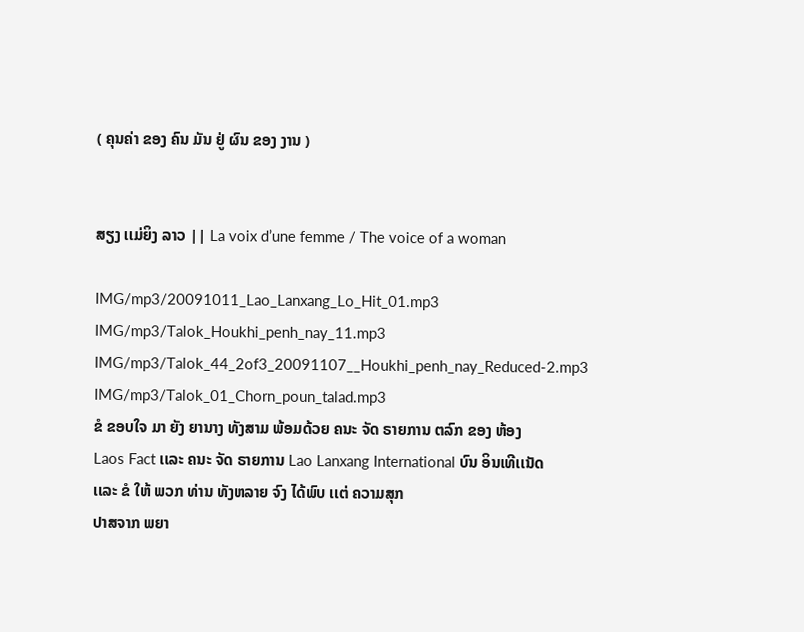( ຄຸນຄ່າ ຂອງ ຄົນ ມັນ ຢູ່ ຜົນ ຂອງ ງານ )


ສຽງ ເເມ່ຍິງ ລາວ || La voix d’une femme / The voice of a woman

IMG/mp3/20091011_Lao_Lanxang_Lo_Hit_01.mp3
IMG/mp3/Talok_Houkhi_penh_nay_11.mp3
IMG/mp3/Talok_44_2of3_20091107__Houkhi_penh_nay_Reduced-2.mp3
IMG/mp3/Talok_01_Chorn_poun_talad.mp3
ຂໍ ຂອບໃຈ ມາ ຍັງ ຍານາງ ທັງສາມ ພ້ອມດ້ວຍ ຄນະ ຈັດ ຣາຍການ ຕລົກ ຂອງ ຫ້ອງ
Laos Fact ເເລະ ຄນະ ຈັດ ຣາຍການ Lao Lanxang International ບົນ ອິນເທີເເນັດ
ເເລະ ຂໍ ໃຫ້ ພວກ ທ່ານ ທັງຫລາຍ ຈົງ ໄດ້ພົບ ເເຕ່ ຄວາມສຸກ
ປາສຈາກ ພຍາ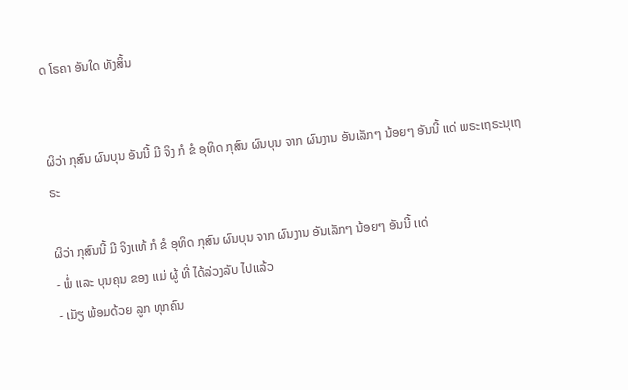ດ ໂຣຄາ ອັນໃດ ທັງສິ້ນ


ຜິວ່າ ກຸສົນ ຜົນບຸນ ອັນນີ້ ມີ ຈິງ ກໍ ຂໍ ອຸທິດ ກຸສົນ ຜົນບຸນ ຈາກ ຜົນງານ ອັນເລັກໆ ນ້ອຍໆ ອັນນີ້ ເເດ່ ພຣະເຖຣະນຸເຖຣະ

ຜິວ່າ ກຸສົນນີ້ ມີ ຈິງເເທ້ ກໍ ຂໍ ອຸທິດ ກຸສົນ ຜົນບຸນ ຈາກ ຜົນງານ ອັນເລັກໆ ນ້ອຍໆ ອັນນີ້ ເເດ່
- ພໍ່ ເເລະ ບຸນຄຸນ ຂອງ ເເມ່ ຜູ້ ທີ່ ໄດ້ລ່ວງລັບ ໄປເເລ້ວ
- ເມັຽ ພ້ອມດ້ວຍ ລູກ ທຸກຄົນ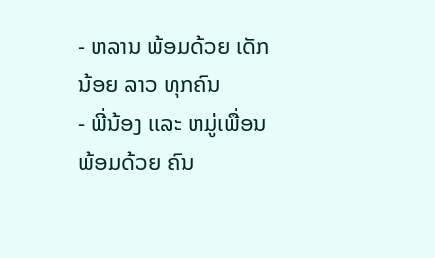- ຫລານ ພ້ອມດ້ວຍ ເດັກນ້ອຍ ລາວ ທຸກຄົນ
- ພີ່ນ້ອງ ເເລະ ຫມູ່ເພື່ອນ ພ້ອມດ້ວຍ ຄົນ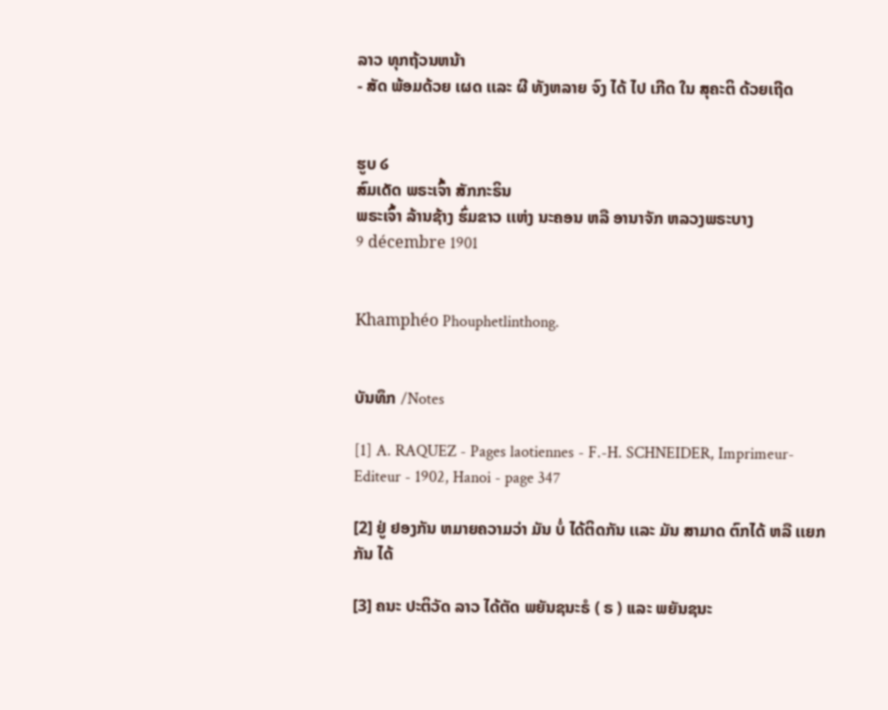ລາວ ທຸກຖ້ວນຫນ້າ
- ສັດ ພ້ອມດ້ວຍ ເຜດ ເເລະ ຜີ ທັງຫລາຍ ຈົງ ໄດ້ ໄປ ເກີດ ໃນ ສຸຄະຕິ ດ້ວຍເຖີດ


ຮູບ ໒
ສົມເດັດ ພຣະເຈົ້າ ສັກກະຣິນ
ພຣະເຈົ້າ ລ້ານຊ້າງ ຮົ່ມຂາວ ເເຫ່ງ ນະຄອນ ຫລື ອານາຈັກ ຫລວງພຣະບາງ
9 décembre 1901


Khamphéo Phouphetlinthong.


ບັນທຶກ /Notes

[1] A. RAQUEZ - Pages laotiennes - F.-H. SCHNEIDER, Imprimeur-Editeur - 1902, Hanoi - page 347

[2] ຢູ່ ຢອງກັນ ຫມາຍຄວາມວ່າ ມັນ ບໍ່ ໄດ້ຕິດກັນ ເເລະ ມັນ ສາມາດ ຕົກໄດ້ ຫລື ເເຍກກັນ ໄດ້

[3] ຄນະ ປະຕິວັດ ລາວ ໄດ້ຕັດ ພຍັນຊນະຣໍ ( ຣ ) ເເລະ ພຍັນຊນະ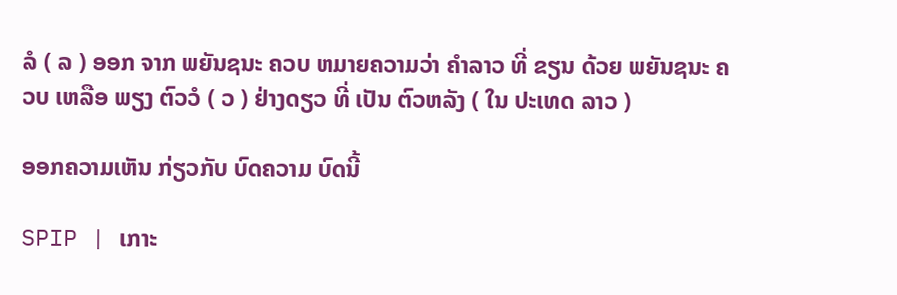ລໍ ( ລ ) ອອກ ຈາກ ພຍັນຊນະ ຄວບ ຫມາຍຄວາມວ່າ ຄໍາລາວ ທີ່ ຂຽນ ດ້ວຍ ພຍັນຊນະ ຄວບ ເຫລືອ ພຽງ ຕົວວໍ ( ວ ) ຢ່າງດຽວ ທີ່ ເປັນ ຕົວຫລັງ ( ໃນ ປະເທດ ລາວ )

ອອກຄວາມເຫັນ ກ່ຽວກັບ ບົດຄວາມ ບົດນີ້

SPIP | ເກາະ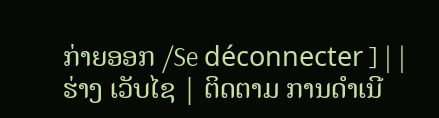ກ່າຍອອກ /Se déconnecter ] | | ຮ່າງ ເວັບໄຊ | ຕິດຕາມ ການດໍາເນີ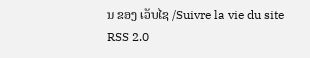ນ ຂອງ ເວັບໄຊ /Suivre la vie du site RSS 2.0